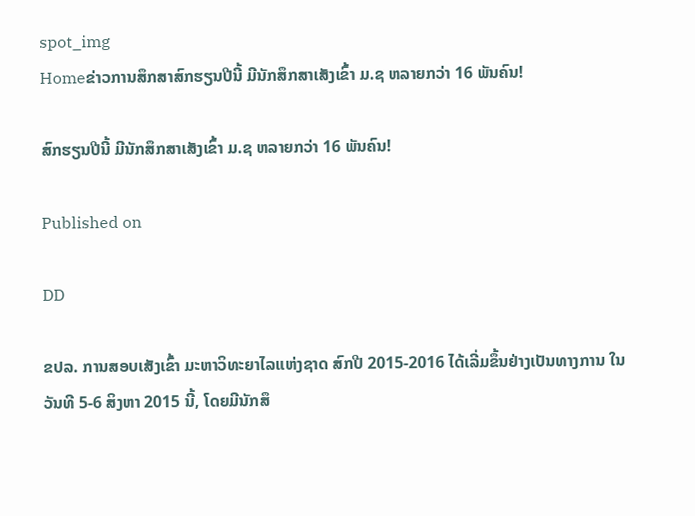spot_img
Homeຂ່າວການສຶກສາສົກຮຽນປີນີ້ ມີນັກສຶກສາເສັງເຂົ້າ ມ.ຊ ຫລາຍກວ່າ 16 ພັນຄົນ!

ສົກຮຽນປີນີ້ ມີນັກສຶກສາເສັງເຂົ້າ ມ.ຊ ຫລາຍກວ່າ 16 ພັນຄົນ!

Published on

DD

ຂປລ. ການສອບເສັງເຂົ້າ ມະຫາວິທະຍາໄລແຫ່ງຊາດ ສົກປີ 2015-2016 ໄດ້ເລີ່ມຂຶ້ນຢ່າງເປັນທາງການ ໃນວັນທີ 5-6 ສິງຫາ 2015 ນີ້, ໂດຍມີນັກສຶ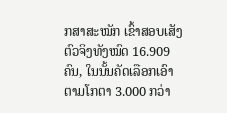ກສາສະໝັກ ເຂົ້າສອບເສັງ ຕົວຈິງທັງໝົດ 16.909 ຄົນ, ໃນນັ້ນຄັດເລືອກເອົາ ຕາມໂກຕາ 3.000 ກວ່າ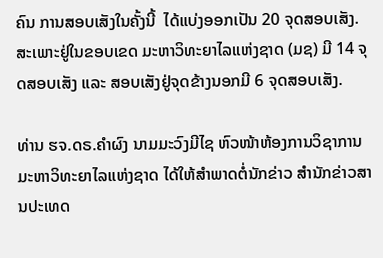ຄົນ ການສອບເສັງໃນຄັ້ງນີ້  ໄດ້ແບ່ງອອກເປັນ 20 ຈຸດສອບເສັງ. ສະເພາະຢູ່ໃນຂອບເຂດ ມະຫາວິທະຍາໄລແຫ່ງຊາດ (ມຊ) ມີ 14 ຈຸດສອບເສັງ ແລະ ສອບເສັງຢູ່ຈຸດຂ້າງນອກມີ 6 ຈຸດສອບເສັງ.

ທ່ານ ຮຈ.ດຣ.ຄຳຜົງ ນາມມະວົງມີໄຊ ຫົວໜ້າຫ້ອງການວິຊາການ ມະຫາວິທະຍາໄລແຫ່ງຊາດ ໄດ້ໃຫ້ສຳພາດຕໍ່ນັກຂ່າວ ສຳນັກຂ່າວສານປະເທດ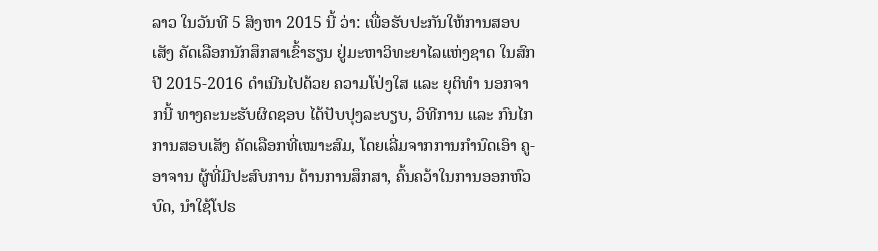ລາວ ໃນວັນທີ 5 ສິງຫາ 2015 ນີ້ ວ່າ: ເພື່ອຮັບປະກັນໃຫ້ການສອບເສັງ ຄັດເລືອກນັກສຶກສາເຂົ້າຮຽນ ຢູ່ມະຫາວິທະຍາໄລແຫ່ງຊາດ ໃນສົກປີ 2015-2016 ດຳເນີນໄປດ້ວຍ ຄວາມໂປ່ງໃສ ແລະ ຍຸຕິທຳ ນອກຈາກນີ້ ທາງຄະນະຮັບຜິດຊອບ ໄດ້ປັບປຸງລະບຽບ, ວິທີການ ແລະ ກົນໄກການສອບເສັງ ຄັດເລືອກທີ່ເໝາະສົມ, ໂດຍເລີ່ມຈາກການກຳນົດເອົາ ຄູ-ອາຈານ ຜູ້ທີ່ມີປະສົບການ ດ້ານການສຶກສາ, ຄົ້ນຄວ້າໃນການອອກຫົວບົດ, ນຳໃຊ້ໂປຣ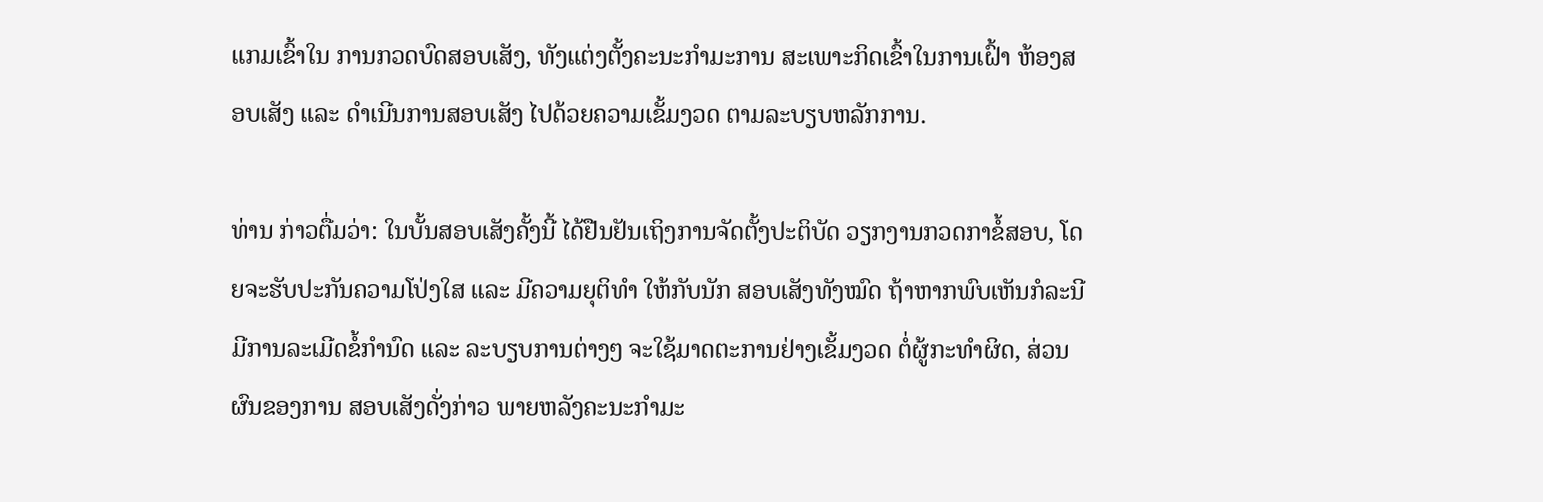ແກມເຂົ້າໃນ ການກວດບົດສອບເສັງ, ທັງແຕ່ງຕັ້ງຄະນະກຳມະການ ສະເພາະກິດເຂົ້າໃນການເຝົ້າ ຫ້ອງສອບເສັງ ແລະ ດຳເນີນການສອບເສັງ ໄປດ້ວຍຄວາມເຂັ້ມງວດ ຕາມລະບຽບຫລັກການ.

ທ່ານ ກ່າວຕື່ມວ່າ: ໃນບັ້ນສອບເສັງຄັ້ງນີ້ ໄດ້ຢືນຢັນເຖິງການຈັດຕັ້ງປະຕິບັດ ວຽກງານກວດກາຂໍ້ສອບ, ໂດຍຈະຮັບປະກັນຄວາມໂປ່ງໃສ ແລະ ມີຄວາມຍຸຕິທຳ ໃຫ້ກັບນັກ ສອບເສັງທັງໝົດ ຖ້າຫາກພົບເຫັນກໍລະນີ ມີການລະເມີດຂໍ້ກຳນົດ ແລະ ລະບຽບການຕ່າງໆ ຈະໃຊ້ມາດຕະການຢ່າງເຂັ້ມງວດ ຕໍ່ຜູ້ກະທຳຜິດ, ສ່ວນຜົນຂອງການ ສອບເສັງດັ່ງກ່າວ ພາຍຫລັງຄະນະກຳມະ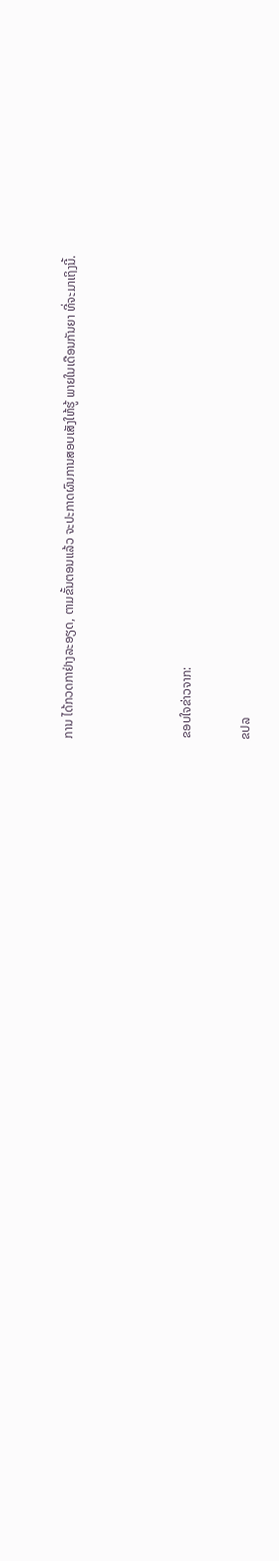ການ ໄດ້ກວດກາຢ່າງລະອຽດ, ຕາມຂັ້ນຕອນແລ້ວ ຈະປະກາດຜົນການສອບເສັງໃຫ້ຮູ້ ພາຍໃນເດືອນກັນຍາ ທີ່ຈະມາເຖິງນີ້.



ຂອບໃຈຂ່າວຈາກ:

ຂປລ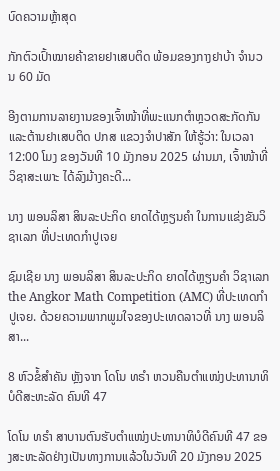ບົດຄວາມຫຼ້າສຸດ

ກັກຕົວເປົ້າໝາຍຄ້າຂາຍຢາເສບຕິດ ພ້ອມຂອງກາງຢາບ້າ ຈຳນວນ 60 ມັດ

ອີງຕາມການລາຍງານຂອງເຈົ້າໜ້າທີ່ພະແນກຕຳຫຼວດສະກັດກັນແລະຕ້ານຢາເສບຕິດ ປກສ ແຂວງຈຳປາສັກ ໃຫ້ຮູ້ວ່າ: ໃນເວລາ 12:00 ໂມງ ຂອງວັນທີ 10 ມັງກອນ 2025 ຜ່ານມາ, ເຈົ້າໜ້າທີ່ວິຊາສະເພາະ ໄດ້ລົງມ້າງຄະດີ...

ນາງ ພອນລິສາ ສິນລະປະກິດ ຍາດໄດ້ຫຼຽນຄໍາ ໃນການແຂ່ງຂັນວິຊາເລກ ທີ່ປະເທດກໍາປູເຈຍ

ຊົມເຊີຍ ນາງ ພອນລິສາ ສິນລະປະກິດ ຍາດໄດ້ຫຼຽນຄໍາ ວິຊາເລກ the Angkor Math Competition (AMC) ທີ່ປະເທດກໍາປູເຈຍ. ດ້ວຍຄວາມພາກພູມໃຈຂອງປະເທດລາວທີ່ ນາງ ພອນລິສາ...

8 ຫົວຂໍ້ສຳຄັນ ຫຼັງຈາກ ໂດໂນ ທຣຳ ຫວນຄືນຕຳແໜ່ງປະທານາທິບໍດີສະຫະລັດ ຄົນທີ 47

ໂດໂນ ທຣຳ ສາບານຕົນຮັບຕຳແໜ່ງປະທານາທິບໍດີຄົນທີ 47 ຂອງສະຫະລັດຢ່າງເປັນທາງການແລ້ວໃນວັນທີ 20 ມັງກອນ 2025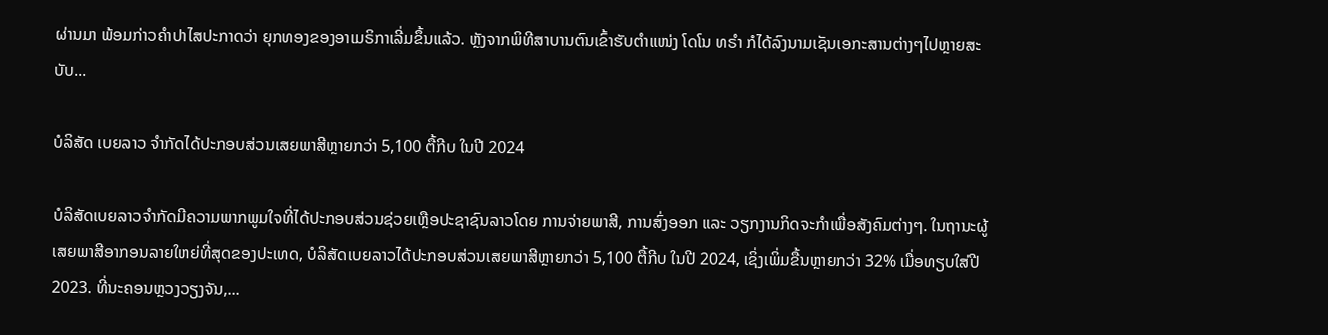ຜ່ານມາ ພ້ອມກ່າວຄຳປາໄສປະກາດວ່າ ຍຸກທອງຂອງອາເມຣິກາເລີ່ມຂຶ້ນແລ້ວ. ຫຼັງຈາກພິທີສາບານຕົນເຂົ້າຮັບຕຳແໜ່ງ ໂດໂນ ທຣຳ ກໍໄດ້ລົງນາມເຊັນເອກະສານຕ່າງໆໄປຫຼາຍສະບັບ...

ບໍລິສັດ ເບຍລາວ ຈຳກັດໄດ້ປະກອບສ່ວນເສຍພາສີຫຼາຍກວ່າ 5,100 ຕື້ກີບ ໃນປີ 2024

ບໍລິສັດເບຍລາວຈຳກັດມີຄວາມພາກພູມໃຈທີ່ໄດ້ປະກອບສ່ວນຊ່ວຍເຫຼືອປະຊາຊົນລາວໂດຍ ການຈ່າຍພາສີ, ການສົ່ງອອກ ແລະ ວຽກງານກິດຈະກຳເພື່ອສັງຄົມຕ່າງໆ. ໃນຖານະຜູ້ເສຍພາສີອາກອນລາຍໃຫຍ່ທີ່ສຸດຂອງປະເທດ, ບໍລິສັດເບຍລາວໄດ້ປະກອບສ່ວນເສຍພາສີຫຼາຍກວ່າ 5,100 ຕື້ກີບ ໃນປີ 2024, ເຊິ່ງເພິ່ມຂື້ນຫຼາຍກວ່າ 32% ເມື່ອທຽບໃສ່ປີ 2023. ທີ່ນະຄອນຫຼວງວຽງຈັນ,...